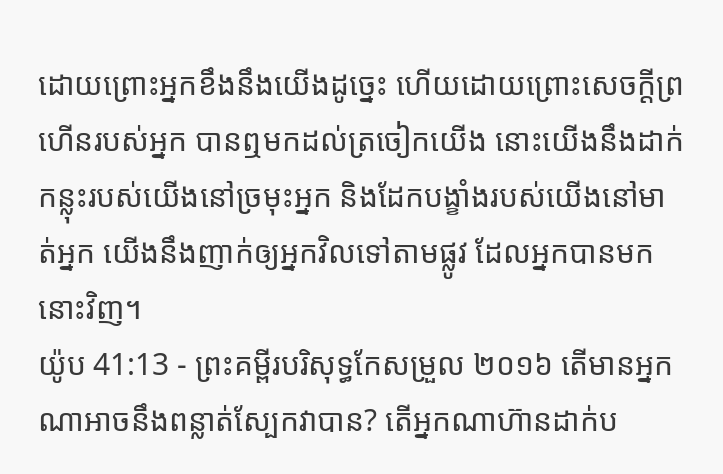ដោយព្រោះអ្នកខឹងនឹងយើងដូច្នេះ ហើយដោយព្រោះសេចក្ដីព្រហើនរបស់អ្នក បានឮមកដល់ត្រចៀកយើង នោះយើងនឹងដាក់កន្លុះរបស់យើងនៅច្រមុះអ្នក និងដែកបង្ខាំងរបស់យើងនៅមាត់អ្នក យើងនឹងញាក់ឲ្យអ្នកវិលទៅតាមផ្លូវ ដែលអ្នកបានមកនោះវិញ។
យ៉ូប 41:13 - ព្រះគម្ពីរបរិសុទ្ធកែសម្រួល ២០១៦ តើមានអ្នកណាអាចនឹងពន្លាត់ស្បែកវាបាន? តើអ្នកណាហ៊ានដាក់ប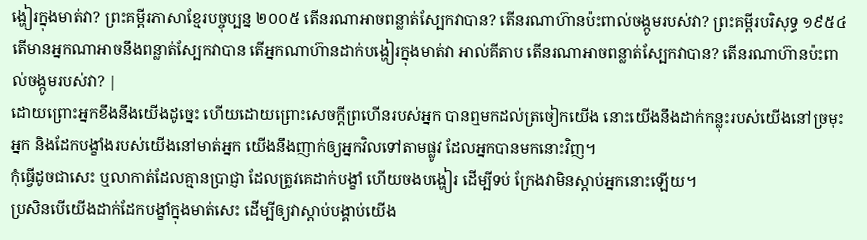ង្ហៀរក្នុងមាត់វា? ព្រះគម្ពីរភាសាខ្មែរបច្ចុប្បន្ន ២០០៥ តើនរណាអាចពន្លាត់ស្បែកវាបាន? តើនរណាហ៊ានប៉ះពាល់ចង្កូមរបស់វា? ព្រះគម្ពីរបរិសុទ្ធ ១៩៥៤ តើមានអ្នកណាអាចនឹងពន្លាត់ស្បែកវាបាន តើអ្នកណាហ៊ានដាក់បង្ហៀរក្នុងមាត់វា អាល់គីតាប តើនរណាអាចពន្លាត់ស្បែកវាបាន? តើនរណាហ៊ានប៉ះពាល់ចង្កូមរបស់វា? |
ដោយព្រោះអ្នកខឹងនឹងយើងដូច្នេះ ហើយដោយព្រោះសេចក្ដីព្រហើនរបស់អ្នក បានឮមកដល់ត្រចៀកយើង នោះយើងនឹងដាក់កន្លុះរបស់យើងនៅច្រមុះអ្នក និងដែកបង្ខាំងរបស់យើងនៅមាត់អ្នក យើងនឹងញាក់ឲ្យអ្នកវិលទៅតាមផ្លូវ ដែលអ្នកបានមកនោះវិញ។
កុំធ្វើដូចជាសេះ ឬលាកាត់ដែលគ្មានប្រាជ្ញា ដែលត្រូវគេដាក់បង្ខាំ ហើយចងបង្ហៀរ ដើម្បីទប់ ក្រែងវាមិនស្ដាប់អ្នកនោះឡើយ។
ប្រសិនបើយើងដាក់ដែកបង្ខាំក្នុងមាត់សេះ ដើម្បីឲ្យវាស្តាប់បង្គាប់យើង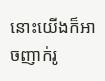នោះយើងក៏អាចញាក់រូ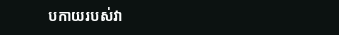បកាយរបស់វា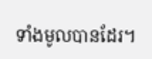ទាំងមូលបានដែរ។